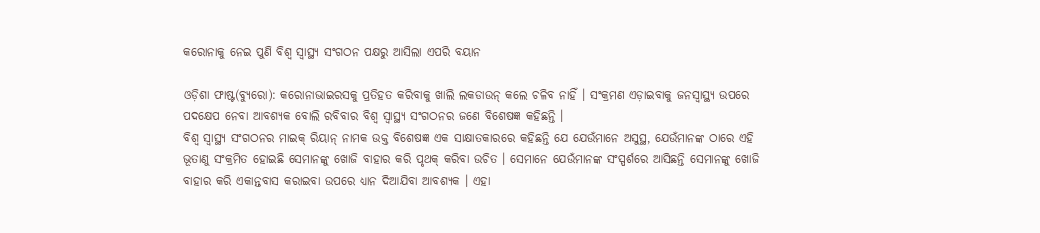କରୋନାକୁ ନେଇ ପୁଣି ବିଶ୍ୱ ସ୍ୱାସ୍ଥ୍ୟ ସଂଗଠନ ପକ୍ଷରୁ ଆସିଲା ଏପରି ବୟାନ

ଓଡ଼ିଶା ଫାଷ୍ଟ(ବ୍ୟୁରୋ): କରୋନାଭାଇରସକୁ ପ୍ରତିହତ କରିବାକୁ ଖାଲି ଲକଡାଉନ୍ କଲେ ଚଳିବ ନାହିଁ । ସଂକ୍ରମଣ ଏଡ଼ାଇବାକୁ ଜନସ୍ୱାସ୍ଥ୍ୟ ଉପରେ ପଦକ୍ଷେପ ନେବା ଆବଶ୍ୟକ ବୋଲି ରବିବାର ବିଶ୍ୱ ସ୍ୱାସ୍ଥ୍ୟ ସଂଗଠନର ଜଣେ ବିଶେଷଜ୍ଞ କହିଛନ୍ତି ।
ବିଶ୍ୱ ସ୍ୱାସ୍ଥ୍ୟ ସଂଗଠନର ମାଇକ୍ ରିୟାନ୍ ନାମକ ଉକ୍ତ ବିଶେଷଜ୍ଞ ଏକ ସାକ୍ଷାତକାରରେ କହିଛନ୍ତି ଯେ ଯେଉଁମାନେ ଅସୁସ୍ଥ, ଯେଉଁମାନଙ୍କ ଠାରେ ଏହି ଭୂତାଣୁ ସଂକ୍ରମିତ ହୋଇଛି ସେମାନଙ୍କୁ ଖୋଜି ବାହାର କରି ପୃଥକ୍ କରିବା ଉଚିତ । ସେମାନେ ଯେଉଁମାନଙ୍କ ସଂସ୍ପର୍ଶରେ ଆସିଛନ୍ତି ସେମାନଙ୍କୁ ଖୋଜି ବାହାର କରି ଏକାନ୍ତବାସ କରାଇବା ଉପରେ ଧ୍ୟାନ ଦିଆଯିବା ଆବଶ୍ୟକ । ଏହା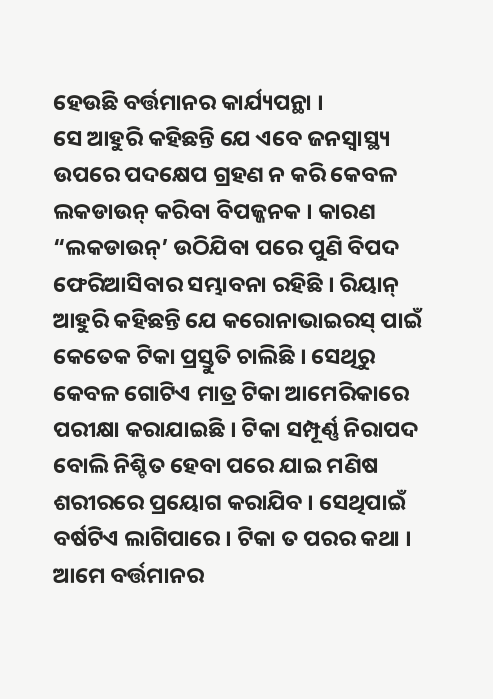ହେଉଛି ବର୍ତ୍ତମାନର କାର୍ଯ୍ୟପନ୍ଥା ।
ସେ ଆହୁରି କହିଛନ୍ତି ଯେ ଏବେ ଜନସ୍ୱାସ୍ଥ୍ୟ ଉପରେ ପଦକ୍ଷେପ ଗ୍ରହଣ ନ କରି କେବଳ ଲକଡାଉନ୍ କରିବା ବିପଜ୍ଜନକ । କାରଣ “ଲକଡାଉନ୍’ ଉଠିଯିବା ପରେ ପୁଣି ବିପଦ ଫେରିଆସିବାର ସମ୍ଭାବନା ରହିଛି । ରିୟାନ୍ ଆହୁରି କହିଛନ୍ତି ଯେ କରୋନାଭାଇରସ୍ ପାଇଁ କେତେକ ଟିକା ପ୍ରସ୍ତୁତି ଚାଲିଛି । ସେଥିରୁ କେବଳ ଗୋଟିଏ ମାତ୍ର ଟିକା ଆମେରିକାରେ ପରୀକ୍ଷା କରାଯାଇଛି । ଟିକା ସମ୍ପୂର୍ଣ୍ଣ ନିରାପଦ ବୋଲି ନିଶ୍ଚିତ ହେବା ପରେ ଯାଇ ମଣିଷ ଶରୀରରେ ପ୍ରୟୋଗ କରାଯିବ । ସେଥିପାଇଁ ବର୍ଷଟିଏ ଲାଗିପାରେ । ଟିକା ତ ପରର କଥା । ଆମେ ବର୍ତ୍ତମାନର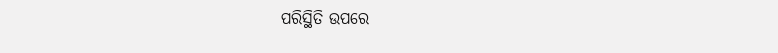ପରିସ୍ଥିତି ଉପରେ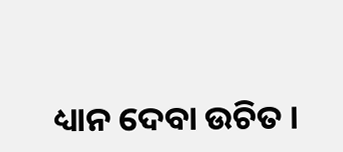ଧ୍ୟାନ ଦେବା ଉଚିତ ।